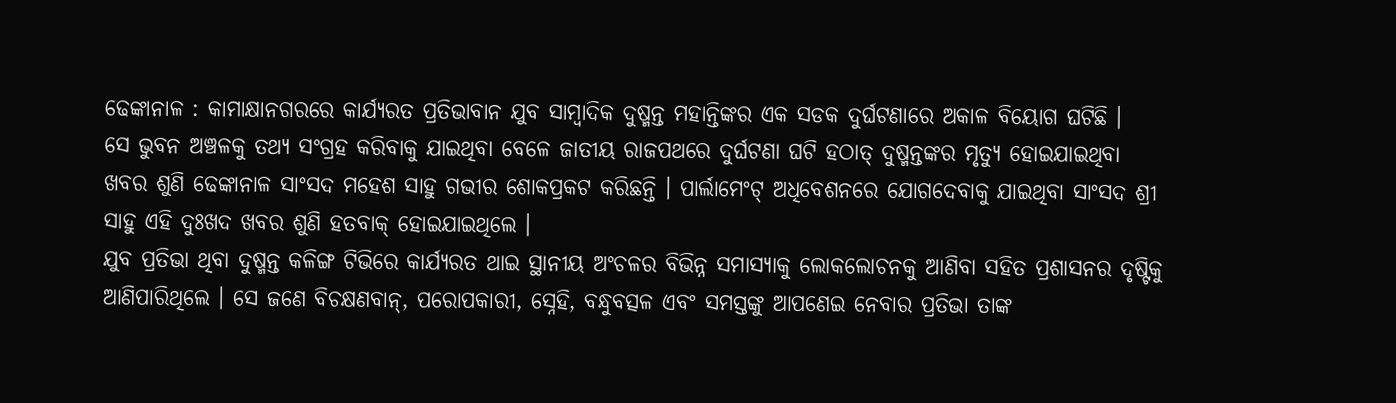ଢେଙ୍କାନାଳ : କାମାକ୍ଷାନଗରରେ କାର୍ଯ୍ୟରତ ପ୍ରତିଭାବାନ ଯୁବ ସାମ୍ବାଦିକ ଦୁଷ୍ମନ୍ତ ମହାନ୍ତିଙ୍କର ଏକ ସଡକ ଦୁର୍ଘଟଣାରେ ଅକାଳ ବିୟୋଗ ଘଟିଛି ।
ସେ ଭୁବନ ଅଞ୍ଚଳକୁ ତଥ୍ୟ ସଂଗ୍ରହ କରିବାକୁ ଯାଇଥିବା ବେଳେ ଜାତୀୟ ରାଜପଥରେ ଦୁର୍ଘଟଣା ଘଟି ହଠାତ୍ ଦୁଷ୍ମନ୍ତଙ୍କର ମୃତ୍ୟୁ ହୋଇଯାଇଥିବା ଖବର ଶୁଣି ଢେଙ୍କାନାଳ ସାଂସଦ ମହେଶ ସାହୁ ଗଭୀର ଶୋକପ୍ରକଟ କରିଛନ୍ତି । ପାର୍ଲାମେଂଟ୍ ଅଧିବେଶନରେ ଯୋଗଦେବାକୁ ଯାଇଥିବା ସାଂସଦ ଶ୍ରୀ ସାହୁ ଏହି ଦୁଃଖଦ ଖବର ଶୁଣି ହତବାକ୍ ହୋଇଯାଇଥିଲେ ।
ଯୁବ ପ୍ରତିଭା ଥିବା ଦୁଷ୍ମନ୍ତ କଳିଙ୍ଗ ଟିଭିରେ କାର୍ଯ୍ୟରତ ଥାଇ ସ୍ଥାନୀୟ ଅଂଚଳର ବିଭିନ୍ନ ସମାସ୍ୟାକୁ ଲୋକଲୋଚନକୁ ଆଣିବା ସହିତ ପ୍ରଶାସନର ଦୃଷ୍ଟିକୁ ଆଣିପାରିଥିଲେ । ସେ ଜଣେ ବିଚକ୍ଷଣବାନ୍, ପରୋପକାରୀ, ସ୍ନେହି, ବନ୍ଧୁବତ୍ସଳ ଏବଂ ସମସ୍ତଙ୍କୁ ଆପଣେଇ ନେବାର ପ୍ରତିଭା ତାଙ୍କ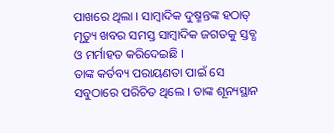ପାଖରେ ଥିଲା । ସାମ୍ବାଦିକ ଦୁଷ୍ମନ୍ତଙ୍କ ହଠାତ୍ ମୃତ୍ୟୁ ଖବର ସମସ୍ତ ସାମ୍ବାଦିକ ଜଗତକୁ ସ୍ତବ୍ଧ ଓ ମର୍ମାହତ କରିଦେଇଛି ।
ତାଙ୍କ କର୍ତବ୍ୟ ପରାୟଣତା ପାଇଁ ସେ ସବୁଠାରେ ପରିଚିତ ଥିଲେ । ତାଙ୍କ ଶୂନ୍ୟସ୍ଥାନ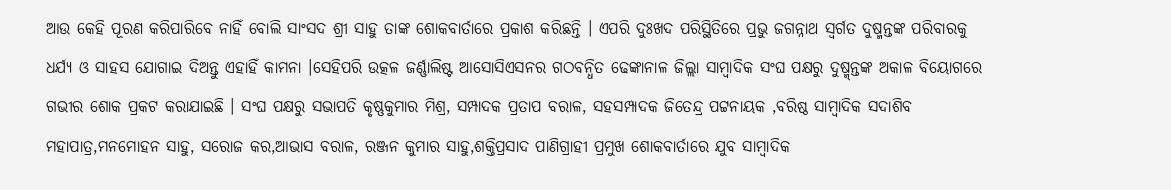ଆଉ କେହି ପୂରଣ କରିପାରିବେ ନାହିଁ ବୋଲି ସାଂସଦ ଶ୍ରୀ ସାହୁ ତାଙ୍କ ଶୋକବାର୍ତାରେ ପ୍ରକାଶ କରିଛନ୍ତି । ଏପରି ଦୁଃଖଦ ପରିସ୍ଥିତିରେ ପ୍ରଭୁ ଜଗନ୍ନାଥ ସ୍ୱର୍ଗତ ଦୁଷ୍ମନ୍ତଙ୍କ ପରିବାରକୁ ଧର୍ଯ୍ୟ ଓ ସାହସ ଯୋଗାଇ ଦିଅନ୍ତୁ ଏହାହିଁ କାମନା ।ସେହିପରି ଉତ୍କଳ ଜର୍ଣ୍ଣାଲିଷ୍ଟ ଆସୋସିଏସନର ଗଠବନ୍ଧିତ ଢେଙ୍କାନାଳ ଜିଲ୍ଲା ସାମ୍ବାଦିକ ସଂଘ ପକ୍ଷରୁ ଦୁଷ୍ମ୍ନ୍ତଙ୍କ ଅକାଳ ବିୟୋଗରେ ଗଭୀର ଶୋକ ପ୍ରକଟ କରାଯାଇଛି । ସଂଘ ପକ୍ଷରୁ ସଭାପତି କୃଷ୍ଣକୁମାର ମିଶ୍ର, ସମ୍ପାଦକ ପ୍ରତାପ ବରାଳ, ସହସମ୍ପାଦକ ଜିତେନ୍ଦ୍ର ପଟ୍ଟନାୟକ ,ବରିଷ୍ଠ ସାମ୍ବାଦିକ ସଦାଶିବ ମହାପାତ୍ର,ମନମୋହନ ସାହୁ, ସରୋଜ କର,ଆଭାସ ବରାଳ, ରଞ୍ଜନ କୁମାର ସାହୁ,ଶକ୍ତିପ୍ରସାଦ ପାଣିଗ୍ରାହୀ ପ୍ରମୁଖ ଶୋକବାର୍ତାରେ ଯୁବ ସାମ୍ବାଦିକ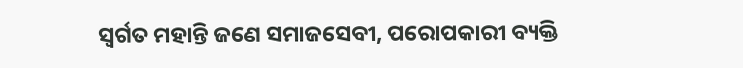ସ୍ୱର୍ଗତ ମହାନ୍ତି ଜଣେ ସମାଜସେବୀ, ପରୋପକାରୀ ବ୍ୟକ୍ତି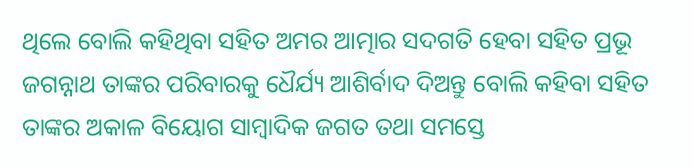ଥିଲେ ବୋଲି କହିଥିବା ସହିତ ଅମର ଆତ୍ମାର ସଦଗତି ହେବା ସହିତ ପ୍ରଭୂ ଜଗନ୍ନାଥ ତାଙ୍କର ପରିବାରକୁ ଧୈର୍ଯ୍ୟ ଆଶିର୍ବାଦ ଦିଅନ୍ତୁ ବୋଲି କହିବା ସହିତ ତାଙ୍କର ଅକାଳ ବିୟୋଗ ସାମ୍ବାଦିକ ଜଗତ ତଥା ସମସ୍ତେ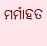ମର୍ମାହତ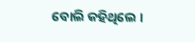ବୋଲି କହିଥିଲେ ।